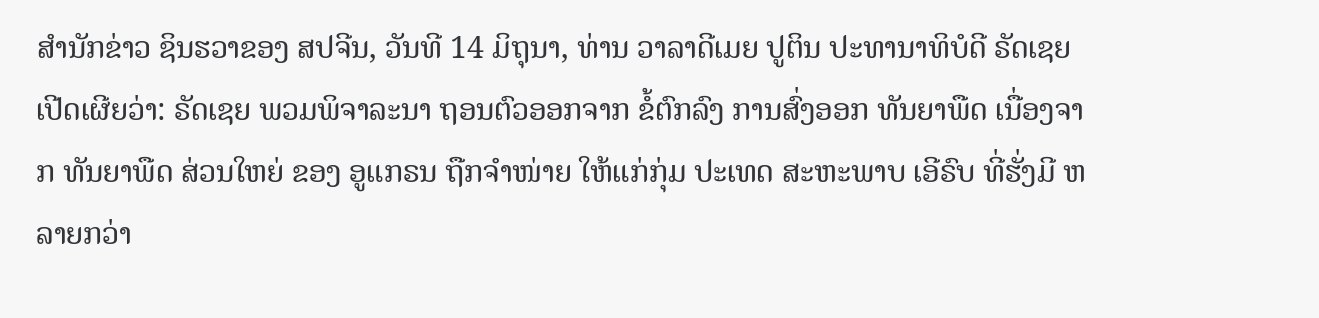ສຳນັກຂ່າວ ຊິນຮວາຂອງ ສປຈີນ, ວັນທີ 14 ມິຖຸນາ, ທ່ານ ວາລາດີເມຍ ປູຕິນ ປະທານາທິບໍດີ ຣັດເຊຍ ເປີດເຜີຍວ່າ: ຣັດເຊຍ ພວມພິຈາລະນາ ຖອນຕົວອອກຈາກ ຂໍ້ຕົກລົງ ການສົ່ງອອກ ທັນຍາພືດ ເນື່ອງຈາກ ທັນຍາພືດ ສ່ວນໃຫຍ່ ຂອງ ອູແກຣນ ຖືກຈຳໜ່າຍ ໃຫ້ແກ່ກຸ່ມ ປະເທດ ສະຫະພາບ ເອີຣົບ ທີ່ຮັ່ງມີ ຫລາຍກວ່າ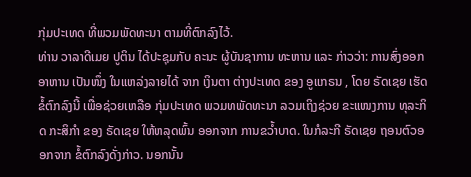ກຸ່ມປະເທດ ທີ່ພວມພັດທະນາ ຕາມທີ່ຕົກລົງໄວ້.
ທ່ານ ວາລາດີເມຍ ປູຕິນ ໄດ້ປະຊຸມກັບ ຄະນະ ຜູ້ບັນຊາການ ທະຫານ ແລະ ກ່າວວ່າ: ການສົ່ງອອກ ອາຫານ ເປັນໜຶ່ງ ໃນແຫລ່ງລາຍໄດ້ ຈາກ ເງິນຕາ ຕ່າງປະເທດ ຂອງ ອູແກຣນ , ໂດຍ ຣັດເຊຍ ເຮັດຂໍ້ຕົກລົງນີ້ ເພື່ອຊ່ວຍເຫລືອ ກຸ່ມປະເທດ ພວມທພັດທະນາ ລວມເຖິງຊ່ວຍ ຂະແໜງການ ທຸລະກິດ ກະສິກຳ ຂອງ ຣັດເຊຍ ໃຫ້ຫລຸດພົ້ນ ອອກຈາກ ການຂວໍ້າບາດ. ໃນກໍລະກີ ຣັດເຊຍ ຖອນຕົວອອກຈາກ ຂໍ້ຕົກລົງດັ່ງກ່າວ. ນອກນັ້ນ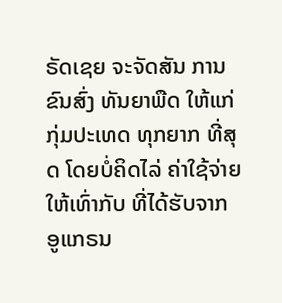ຣັດເຊຍ ຈະຈັດສັນ ການຂົນສົ່ງ ທັນຍາພືດ ໃຫ້ແກ່ ກຸ່ມປະເທດ ທຸກຍາກ ທີ່ສຸດ ໂດຍບໍ່ຄິດໄລ່ ຄ່າໃຊ້ຈ່າຍ ໃຫ້ເທົ່າກັບ ທີ່ໄດ້ຮັບຈາກ ອູແກຣນ